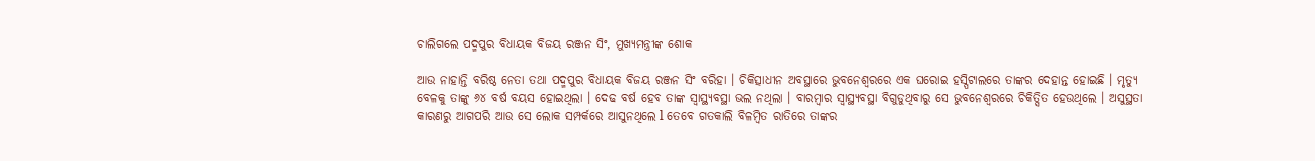ଚାଲିଗଲେ ପଦ୍ମପୁର ବିଧାୟକ ବିଜୟ ରଞ୍ଜନ ସିଂ, ମୁଖ୍ୟମନ୍ତ୍ରୀଙ୍କ ଶୋକ

ଆଉ ନାହାନ୍ତି ବରିଷ୍ଠ ନେତା ତଥା ପଦ୍ମପୁର ବିଧାୟକ ବିଜୟ ରଞ୍ଜନ ସିଂ ବରିହା । ଚିକିତ୍ସାଧୀନ ଅବସ୍ଥାରେ ଭୁବନେଶ୍ବରରେ ଏକ ଘରୋଇ ହସ୍ପିଟାଲରେ ତାଙ୍କର ଦେହାନ୍ତ ହୋଇଛି । ମୃତ୍ୟୁ ବେଳକୁ ତାଙ୍କୁ ୬୪ ବର୍ଷ ବୟସ ହୋଇଥିଲା । ଦେଢ ବର୍ଷ ହେବ ତାଙ୍କ ସ୍ବାସ୍ଥ୍ୟବସ୍ଥା ଭଲ ନଥିଲା । ବାରମ୍ବାର ସ୍ବାସ୍ଥ୍ୟବସ୍ଥା ବିଗୁଡୁଥିବାରୁ ସେ ଭୁବନେଶ୍ବରରେ ଚିକିତ୍ସିତ ହେଉଥିଲେ । ଅସୁସ୍ଥତା କାରଣରୁ ଆଗପରି ଆଉ ସେ ଲୋକ ସମ୍ପର୍କରେ ଆସୁନଥିଲେ l ତେବେ ଗତକାଲି ବିଳମ୍ବିତ ରାତିରେ ତାଙ୍କର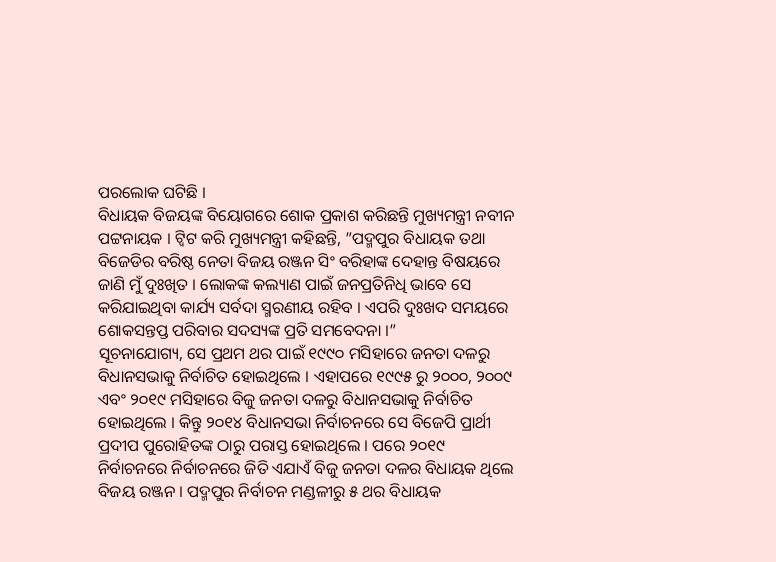ପରଲୋକ ଘଟିଛି ।
ବିଧାୟକ ବିଜୟଙ୍କ ବିୟୋଗରେ ଶୋକ ପ୍ରକାଶ କରିଛନ୍ତି ମୁଖ୍ୟମନ୍ତ୍ରୀ ନବୀନ ପଟ୍ଟନାୟକ । ଟ୍ବିଟ କରି ମୁଖ୍ୟମନ୍ତ୍ରୀ କହିଛନ୍ତି, ”ପଦ୍ମପୁର ବିଧାୟକ ତଥା ବିଜେଡିର ବରିଷ୍ଠ ନେତା ବିଜୟ ରଞ୍ଜନ ସିଂ ବରିହାଙ୍କ ଦେହାନ୍ତ ବିଷୟରେ ଜାଣି ମୁଁ ଦୁଃଖିତ । ଲୋକଙ୍କ କଲ୍ୟାଣ ପାଇଁ ଜନପ୍ରତିନିଧି ଭାବେ ସେ କରିଯାଇଥିବା କାର୍ଯ୍ୟ ସର୍ବଦା ସ୍ମରଣୀୟ ରହିବ । ଏପରି ଦୁଃଖଦ ସମୟରେ ଶୋକସନ୍ତପ୍ତ ପରିବାର ସଦସ୍ୟଙ୍କ ପ୍ରତି ସମବେଦନା ।”
ସୂଚନାଯୋଗ୍ୟ, ସେ ପ୍ରଥମ ଥର ପାଇଁ ୧୯୯୦ ମସିହାରେ ଜନତା ଦଳରୁ ବିଧାନସଭାକୁ ନିର୍ବାଚିତ ହୋଇଥିଲେ । ଏହାପରେ ୧୯୯୫ ରୁ ୨୦୦୦, ୨୦୦୯ ଏବଂ ୨୦୧୯ ମସିହାରେ ବିଜୁ ଜନତା ଦଳରୁ ବିଧାନସଭାକୁ ନିର୍ବାଚିତ ହୋଇଥିଲେ । କିନ୍ତୁ ୨୦୧୪ ବିଧାନସଭା ନିର୍ବାଚନରେ ସେ ବିଜେପି ପ୍ରାର୍ଥୀ ପ୍ରଦୀପ ପୁରୋହିତଙ୍କ ଠାରୁ ପରାସ୍ତ ହୋଇଥିଲେ । ପରେ ୨୦୧୯ ନିର୍ବାଚନରେ ନିର୍ବାଚନରେ ଜିତି ଏଯାଏଁ ବିଜୁ ଜନତା ଦଳର ବିଧାୟକ ଥିଲେ ବିଜୟ ରଞ୍ଜନ । ପଦ୍ମପୁର ନିର୍ବାଚନ ମଣ୍ଡଳୀରୁ ୫ ଥର ବିଧାୟକ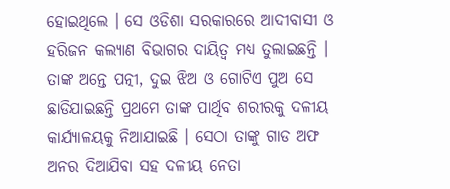ହୋଇଥିଲେ । ସେ ଓଡିଶା ସରକାରରେ ଆଦୀବାସୀ ଓ ହରିଜନ କଲ୍ୟାଣ ବିଭାଗର ଦାୟିତ୍ୱ ମଧ୍ୟ ତୁଲାଇଛନ୍ତି । ତାଙ୍କ ଅନ୍ତେ ପତ୍ନୀ, ଦୁଇ ଝିଅ ଓ ଗୋଟିଏ ପୁଅ ସେ ଛାଡିଯାଇଛନ୍ତି ପ୍ରଥମେ ତାଙ୍କ ପାର୍ଥିବ ଶରୀରକୁ ଦଳୀୟ କାର୍ଯ୍ୟାଳୟକୁ ନିଆଯାଇଛି । ସେଠା ତାଙ୍କୁ ଗାଡ ଅଫ ଅନର ଦିଆଯିବା ସହ ଦଳୀୟ ନେତା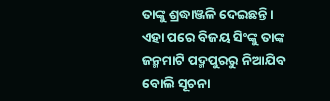ତାଙ୍କୁ ଶ୍ରଦ୍ଧାଞ୍ଜଳି ଦେଇଛନ୍ତି । ଏହା ପରେ ବିଜୟ ସିଂଙ୍କୁ ତାଙ୍କ ଜନ୍ମମାଟି ପଦ୍ମପୁରରୁ ନିଆଯିବ ବୋଲି ସୂଚନା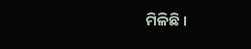ମିଳିଛି ।